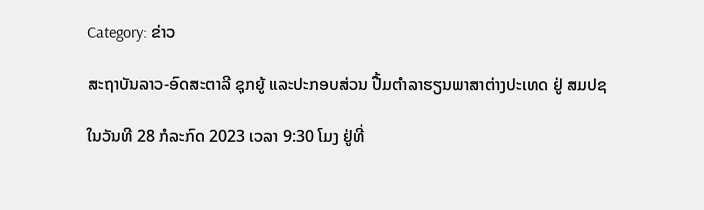Category: ຂ່າວ

ສະຖາບັນລາວ-ອົດສະຕາລີ ຊຸກຍູ້ ແລະປະກອບສ່ວນ ປື້ມຕຳລາຮຽນພາສາຕ່າງປະເທດ ຢູ່ ສມປຊ

ໃນວັນທີ 28 ກໍລະກົດ 2023 ເວລາ 9:30 ໂມງ ຢູ່ທີ່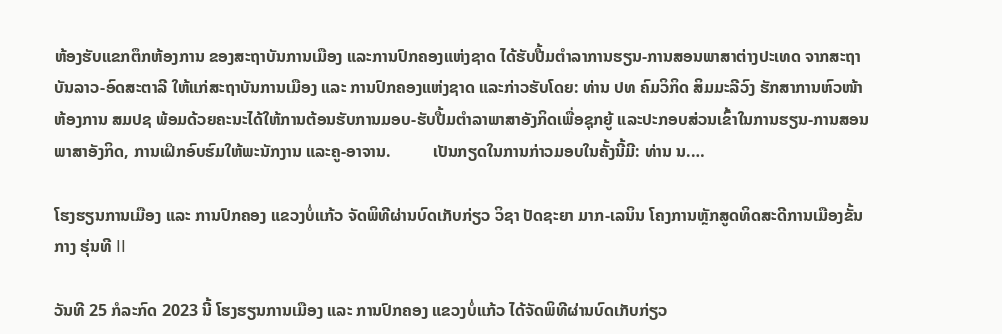ຫ້ອງຮັບແຂກຕຶກຫ້ອງການ ຂອງສະຖາບັນການເມືອງ ແລະການປົກຄອງແຫ່ງຊາດ ໄດ້ຮັບປື້ມຕໍາລາການຮຽນ-ການສອນພາສາຕ່າງປະເທດ ຈາກສະຖາບັນລາວ-ອົດສະຕາລີ ໃຫ້ແກ່ສະຖາບັນການເມືອງ ແລະ ການປົກຄອງແຫ່ງຊາດ ແລະກ່າວຮັບໂດຍ: ທ່ານ ປທ ຄົມວິກິດ ສິມມະລີວົງ ຮັກສາການຫົວໜ້າຫ້ອງການ ສມປຊ ພ້ອມດ້ວຍຄະນະໄດ້ໃຫ້ການຕ້ອນຮັບການມອບ-ຮັບປື້ມຕຳລາພາສາອັງກິດເພື່ອຊຸກຍູ້ ແລະປະກອບສ່ວນເຂົ້າໃນການຮຽນ-ການສອນພາສາອັງກິດ, ການເຝິກອົບຮົມໃຫ້ພະນັກງານ ແລະຄູ-ອາຈານ.          ເປັນກຽດໃນການກ່າວມອບໃນຄັ້ງນີ້ມີ: ທ່ານ ນ.…

ໂຮງຮຽນການເມືອງ ແລະ ການປົກຄອງ ແຂວງບໍ່ແກ້ວ ຈັດພິທີຜ່ານບົດເກັບກ່ຽວ ວິຊາ ປັດຊະຍາ ມາກ-ເລນິນ ໂຄງການຫຼັກສູດທິດສະດີການເມືອງຂັ້ນກາງ ຮຸ່ນທີ II

ວັນທີ 25 ກໍລະກົດ 2023 ນີ້ ໂຮງຮຽນການເມືອງ ແລະ ການປົກຄອງ ແຂວງບໍ່ແກ້ວ ໄດ້ຈັດພິທີຜ່ານບົດເກັບກ່ຽວ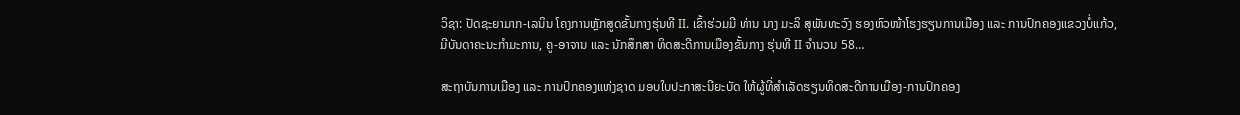ວິຊາ: ປັດຊະຍາມາກ-ເລນິນ ໂຄງການຫຼັກສູດຂັ້ນກາງຮຸ່ນທີ II. ເຂົ້າຮ່ວມມີ ທ່ານ ນາງ ມະລິ ສຸພັນທະວົງ ຮອງຫົວໜ້າໂຮງຮຽນການເມືອງ ແລະ ການປົກຄອງແຂວງບໍ່ແກ້ວ, ມີບັນດາຄະນະກຳມະການ, ຄູ-ອາຈານ ແລະ ນັກສຶກສາ ທິດສະດີການເມືອງຂັ້ນກາງ ຮຸ່ນທີ II ຈຳນວນ 58…

ສະຖາບັນການເມືອງ ແລະ ການປົກຄອງແຫ່ງຊາດ ມອບໃບປະກາສະນີຍະບັດ ໃຫ້ຜູ້ທີ່ສຳເລັດຮຽນທິດສະດີການເມືອງ-ການປົກຄອງ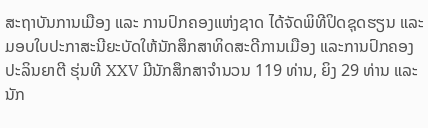ສະຖາບັນການເມືອງ ແລະ ການປົກຄອງແຫ່ງຊາດ ໄດ້ຈັດພິທີປິດຊຸດຮຽນ ແລະມອບໃບປະກາສະນີຍະບັດໃຫ້ນັກສຶກສາທິດສະດີການເມືອງ ແລະການປົກຄອງ ປະລິນຍາຕີ ຮຸ່ນທີ XXV ມີນັກສຶກສາຈໍານວນ 119 ທ່ານ, ຍິງ 29 ທ່ານ ແລະນັກ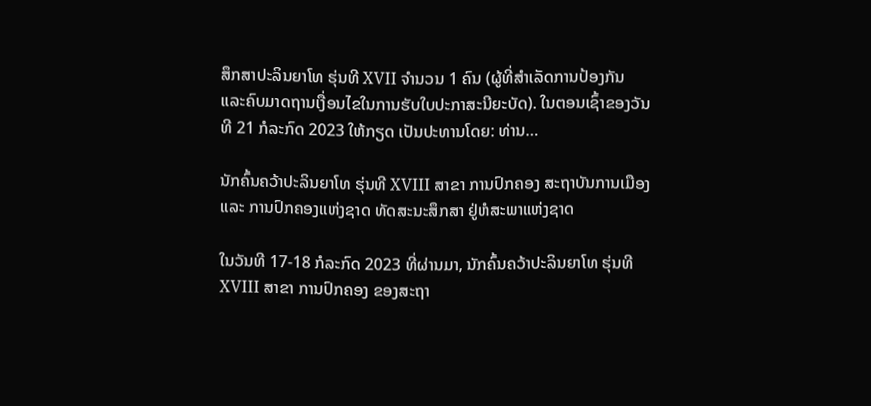ສຶກສາປະລິນຍາໂທ ຮຸ່ນທີ XVII ຈໍານວນ 1 ຄົນ (ຜູ້ທີ່ສຳເລັດການປ້ອງກັນ ແລະຄົບມາດຖານເງື່ອນໄຂໃນການຮັບໃບປະກາສະນີຍະບັດ). ໃນຕອນເຊົ້າຂອງວັນທີ 21 ກໍລະກົດ 2023 ໃຫ້ກຽດ ເປັນປະທານໂດຍ: ທ່ານ…

ນັກຄົ້ນຄວ້າປະລິນຍາໂທ ຮຸ່ນທີ XVIII ສາຂາ ການປົກຄອງ ສະຖາບັນການເມືອງ ແລະ ການປົກຄອງແຫ່ງຊາດ ທັດສະນະສຶກສາ ຢູ່ຫໍສະພາແຫ່ງຊາດ

ໃນວັນທີ 17-18 ກໍລະກົດ 2023 ທີ່ຜ່ານມາ, ນັກຄົ້ນຄວ້າປະລິນຍາໂທ ຮຸ່ນທີ XVIII ສາຂາ ການປົກຄອງ ຂອງສະຖາ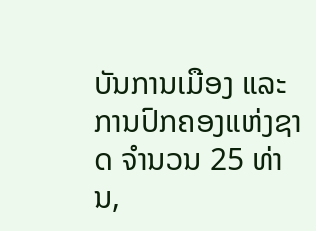ບັນການເມືອງ ແລະ ການປົກຄອງແຫ່ງຊາດ ຈໍານວນ 25 ທ່ານ,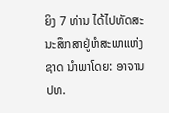ຍິງ 7 ທ່ານ ໄດ້ໄປທັດສະນະສຶກສາຢູ່ຫໍສະພາແຫ່ງຊາດ ນໍາພາໂດຍ: ອາຈານ ປທ.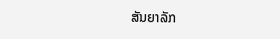ສັນຍາລັກ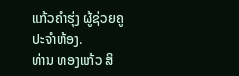ແກ້ວຄໍາຮຸ່ງ ຜູ້ຊ່ວຍຄູປະຈໍາຫ້ອງ.          ທ່ານ ທອງແກ້ວ ສິ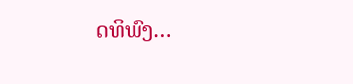ດທິພົງ…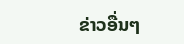ຂ່າວອື່ນໆ